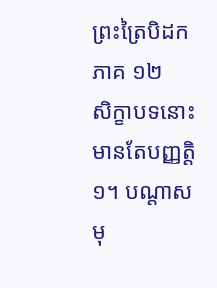ព្រះត្រៃបិដក ភាគ ១២
សិក្ខាបទនោះ មានតែបញ្ញត្ដិ១។ បណ្ដាសមុ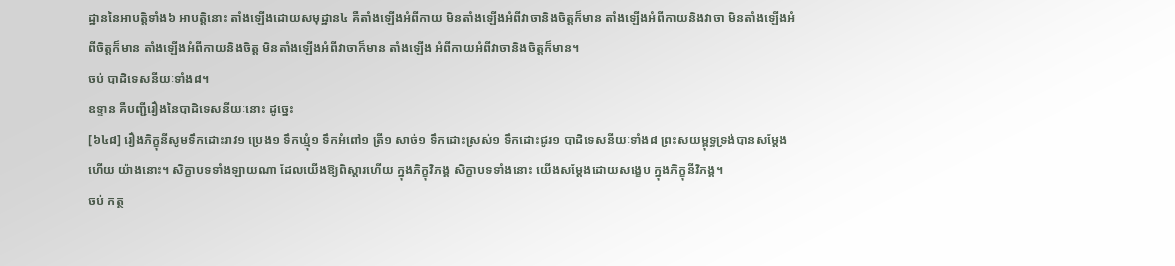ដ្ឋាននៃអាបត្ដិទាំង៦ អាបត្ដិនោះ តាំងឡើងដោយសមុដ្ឋាន៤ គឺតាំងឡើងអំពីកាយ មិនតាំងឡើងអំពីវាចានិងចិត្ដក៏មាន តាំងឡើងអំពីកាយនិងវាចា មិនតាំងឡើងអំពីចិត្ដក៏មាន តាំងឡើងអំពីកាយនិងចិត្ដ មិនតាំងឡើងអំពីវាចាក៏មាន តាំងឡើង អំពីកាយអំពីវាចានិងចិត្ដក៏មាន។
ចប់ បាដិទេសនីយៈទាំង៨។
ឧទ្ទាន គឺបញ្ជីរឿងនៃបាដិទេសនីយៈនោះ ដូច្នេះ
[៦៤៨] រឿងភិក្ខុនីសូមទឹកដោះរាវ១ ប្រេង១ ទឹកឃ្មុំ១ ទឹកអំពៅ១ ត្រី១ សាច់១ ទឹកដោះស្រស់១ ទឹកដោះជូរ១ បាដិទេសនីយៈទាំង៨ ព្រះសយម្ពុទ្ធទ្រង់បានសម្ដែងហើយ យ៉ាងនោះ។ សិក្ខាបទទាំងឡាយណា ដែលយើងឱ្យពិស្ដារហើយ ក្នុងភិក្ខុវិភង្គ សិក្ខាបទទាំងនោះ យើងសម្ដែងដោយសង្ខេប ក្នុងភិក្ខុនីវិភង្គ។
ចប់ កត្ថ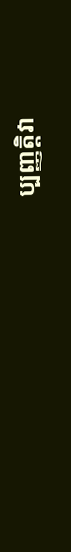ប្បញ្ញត្ដិវា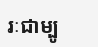រៈជាម្បូ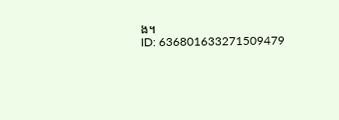ង។
ID: 636801633271509479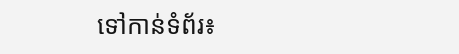ទៅកាន់ទំព័រ៖